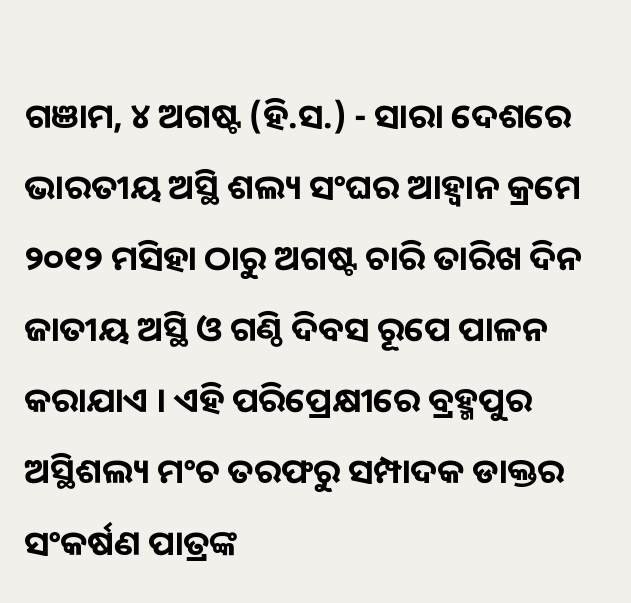ଗଞାମ, ୪ ଅଗଷ୍ଟ (ହି.ସ.) - ସାରା ଦେଶରେ ଭାରତୀୟ ଅସ୍ଥି ଶଲ୍ୟ ସଂଘର ଆହ୍ୱାନ କ୍ରମେ ୨୦୧୨ ମସିହା ଠାରୁ ଅଗଷ୍ଟ ଚାରି ତାରିଖ ଦିନ ଜାତୀୟ ଅସ୍ଥି ଓ ଗଣ୍ଠି ଦିବସ ରୂପେ ପାଳନ କରାଯାଏ । ଏହି ପରିପ୍ରେକ୍ଷୀରେ ବ୍ରହ୍ମପୁର ଅସ୍ଥିଶଲ୍ୟ ମଂଚ ତରଫରୁ ସମ୍ପାଦକ ଡାକ୍ତର ସଂକର୍ଷଣ ପାତ୍ରଙ୍କ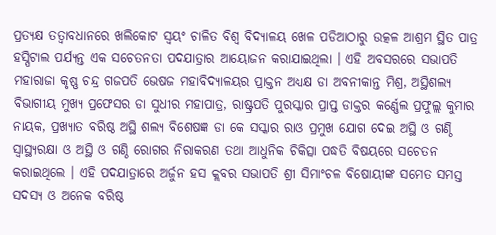ପ୍ରତ୍ୟକ୍ଷ ତତ୍ୱାବଧାନରେ ଖଲିକୋଟ ସ୍ୱୟଂ ଚାଳିତ ବିଶ୍ୱ ବିଦ୍ୟାଳୟ ଖେଳ ପଡିଆଠାରୁ ଉତ୍କଳ ଆଶ୍ରମ ସ୍ଥିତ ପାତ୍ର ହସ୍ପିଟାଲ ପର୍ଯ୍ୟନ୍ତ ଏକ ସଚେତନତା ପଦଯାତ୍ରାର ଆୟୋଜନ କରାଯାଇଥିଲା । ଏହି ଅବସରରେ ସଭାପତି ମହାରାଜା କୃଷ୍ଣ ଚନ୍ଦ୍ର ଗଜପତି ଭେଷଜ ମହାବିଦ୍ୟାଳୟର ପ୍ରାକ୍ତନ ଅଧ୍ୟକ୍ଷ ଡା ଅବନୀକାନ୍ତ ମିଶ୍ର, ଅସ୍ଥିଶଲ୍ୟ ବିଭାଗୀୟ ମୁଖ୍ୟ ପ୍ରଫେସର ଡା ସୁଧୀର ମହାପାତ୍ର, ରାଷ୍ଟ୍ରପତି ପୁରସ୍କାର ପ୍ରାପ୍ତ ଡାକ୍ତର କର୍ଣ୍ଣେଲ ପ୍ରଫୁଲ୍ଲ କୁମାର ନାୟକ, ପ୍ରଖ୍ୟାତ ବରିଷ୍ଠ ଅସ୍ଥି ଶଲ୍ୟ ବିଶେଷଜ୍ଞ ଡା କେ ସସ୍କାର ରାଓ ପ୍ରମୁଖ ଯୋଗ ଦେଇ ଅସ୍ଥି ଓ ଗଣ୍ଠି ସ୍ୱାସ୍ଥ୍ୟରକ୍ଷା ଓ ଅସ୍ଥି ଓ ଗଣ୍ଠି ରୋଗର ନିରାକରଣ ତଥା ଆଧୁନିକ ଚିକିତ୍ସା ପଦ୍ଧତି ବିଷୟରେ ସଚେତନ କରାଇଥିଲେ । ଏହି ପଦଯାତ୍ରାରେ ଅର୍ଜୁନ ହସ କ୍ଲବର ସଭାପତି ଶ୍ରୀ ସିମାଂଚଳ ବିଷୋୟୀଙ୍କ ସମେତ ସମସ୍ତ ସଦସ୍ୟ ଓ ଅନେକ ବରିଷ୍ଠ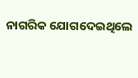ନାଗରିକ ଯୋଗଦେଇଥିଲେ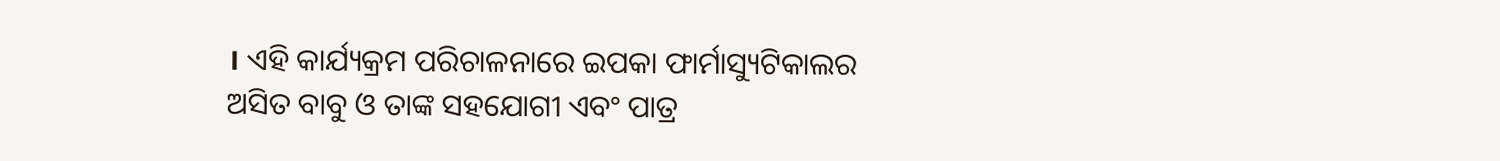। ଏହି କାର୍ଯ୍ୟକ୍ରମ ପରିଚାଳନାରେ ଇପକା ଫାର୍ମାସ୍ୟୁଟିକାଲର ଅସିତ ବାବୁ ଓ ତାଙ୍କ ସହଯୋଗୀ ଏବଂ ପାତ୍ର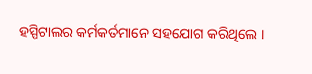ହସ୍ପିଟାଲର କର୍ମକର୍ତମାନେ ସହଯୋଗ କରିଥିଲେ ।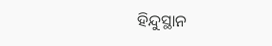ହିନ୍ଦୁସ୍ଥାନ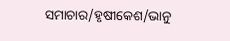ସମାଚାର/ହୃଷୀକେଶ/ଭାନୁ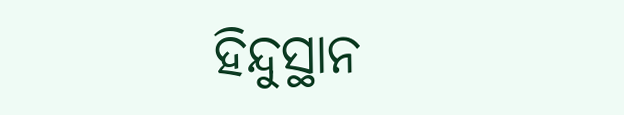ହିନ୍ଦୁସ୍ଥାନ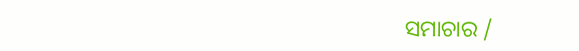ସମାଚାର /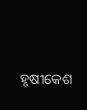ହୃଷୀକେଶ